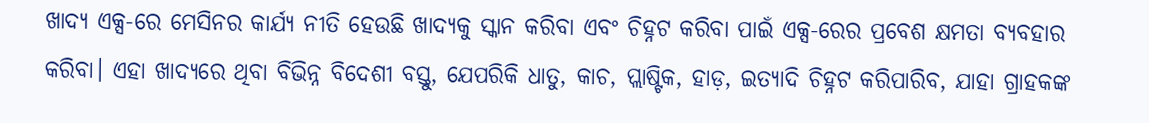ଖାଦ୍ୟ ଏକ୍ସ-ରେ ମେସିନର କାର୍ଯ୍ୟ ନୀତି ହେଉଛି ଖାଦ୍ୟକୁ ସ୍କାନ କରିବା ଏବଂ ଚିହ୍ନଟ କରିବା ପାଇଁ ଏକ୍ସ-ରେର ପ୍ରବେଶ କ୍ଷମତା ବ୍ୟବହାର କରିବା। ଏହା ଖାଦ୍ୟରେ ଥିବା ବିଭିନ୍ନ ବିଦେଶୀ ବସ୍ତୁ, ଯେପରିକି ଧାତୁ, କାଚ, ପ୍ଲାଷ୍ଟିକ, ହାଡ଼, ଇତ୍ୟାଦି ଚିହ୍ନଟ କରିପାରିବ, ଯାହା ଗ୍ରାହକଙ୍କ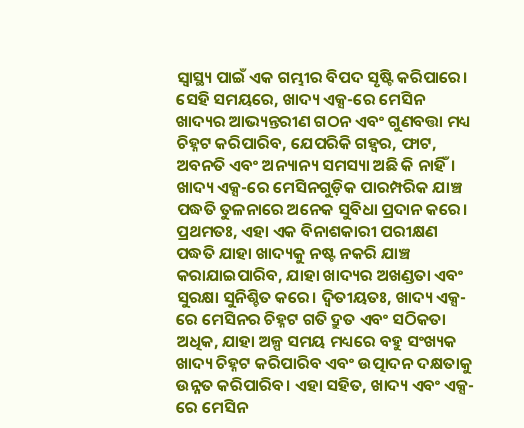ସ୍ୱାସ୍ଥ୍ୟ ପାଇଁ ଏକ ଗମ୍ଭୀର ବିପଦ ସୃଷ୍ଟି କରିପାରେ। ସେହି ସମୟରେ, ଖାଦ୍ୟ ଏକ୍ସ-ରେ ମେସିନ ଖାଦ୍ୟର ଆଭ୍ୟନ୍ତରୀଣ ଗଠନ ଏବଂ ଗୁଣବତ୍ତା ମଧ୍ୟ ଚିହ୍ନଟ କରିପାରିବ, ଯେପରିକି ଗହ୍ବର, ଫାଟ, ଅବନତି ଏବଂ ଅନ୍ୟାନ୍ୟ ସମସ୍ୟା ଅଛି କି ନାହିଁ। ଖାଦ୍ୟ ଏକ୍ସ-ରେ ମେସିନଗୁଡ଼ିକ ପାରମ୍ପରିକ ଯାଞ୍ଚ ପଦ୍ଧତି ତୁଳନାରେ ଅନେକ ସୁବିଧା ପ୍ରଦାନ କରେ। ପ୍ରଥମତଃ, ଏହା ଏକ ବିନାଶକାରୀ ପରୀକ୍ଷଣ ପଦ୍ଧତି ଯାହା ଖାଦ୍ୟକୁ ନଷ୍ଟ ନକରି ଯାଞ୍ଚ କରାଯାଇପାରିବ, ଯାହା ଖାଦ୍ୟର ଅଖଣ୍ଡତା ଏବଂ ସୁରକ୍ଷା ସୁନିଶ୍ଚିତ କରେ। ଦ୍ୱିତୀୟତଃ, ଖାଦ୍ୟ ଏକ୍ସ-ରେ ମେସିନର ଚିହ୍ନଟ ଗତି ଦ୍ରୁତ ଏବଂ ସଠିକତା ଅଧିକ, ଯାହା ଅଳ୍ପ ସମୟ ମଧ୍ୟରେ ବହୁ ସଂଖ୍ୟକ ଖାଦ୍ୟ ଚିହ୍ନଟ କରିପାରିବ ଏବଂ ଉତ୍ପାଦନ ଦକ୍ଷତାକୁ ଉନ୍ନତ କରିପାରିବ। ଏହା ସହିତ, ଖାଦ୍ୟ ଏବଂ ଏକ୍ସ-ରେ ମେସିନ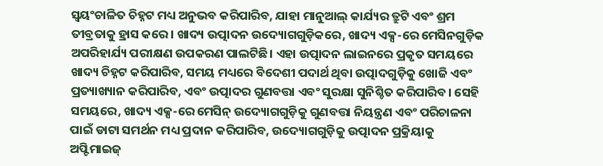ସ୍ୱୟଂଚାଳିତ ଚିହ୍ନଟ ମଧ୍ୟ ଅନୁଭବ କରିପାରିବ, ଯାହା ମାନୁଆଲ୍ କାର୍ଯ୍ୟର ତ୍ରୁଟି ଏବଂ ଶ୍ରମ ତୀବ୍ରତାକୁ ହ୍ରାସ କରେ। ଖାଦ୍ୟ ଉତ୍ପାଦନ ଉଦ୍ୟୋଗଗୁଡ଼ିକରେ, ଖାଦ୍ୟ ଏକ୍ସ-ରେ ମେସିନଗୁଡ଼ିକ ଅପରିହାର୍ଯ୍ୟ ପରୀକ୍ଷଣ ଉପକରଣ ପାଲଟିଛି। ଏହା ଉତ୍ପାଦନ ଲାଇନରେ ପ୍ରକୃତ ସମୟରେ ଖାଦ୍ୟ ଚିହ୍ନଟ କରିପାରିବ, ସମୟ ମଧ୍ୟରେ ବିଦେଶୀ ପଦାର୍ଥ ଥିବା ଉତ୍ପାଦଗୁଡ଼ିକୁ ଖୋଜି ଏବଂ ପ୍ରତ୍ୟାଖ୍ୟାନ କରିପାରିବ, ଏବଂ ଉତ୍ପାଦର ଗୁଣବତ୍ତା ଏବଂ ସୁରକ୍ଷା ସୁନିଶ୍ଚିତ କରିପାରିବ। ସେହି ସମୟରେ, ଖାଦ୍ୟ ଏକ୍ସ-ରେ ମେସିନ୍ ଉଦ୍ୟୋଗଗୁଡ଼ିକୁ ଗୁଣବତ୍ତା ନିୟନ୍ତ୍ରଣ ଏବଂ ପରିଚାଳନା ପାଇଁ ଡାଟା ସମର୍ଥନ ମଧ୍ୟ ପ୍ରଦାନ କରିପାରିବ, ଉଦ୍ୟୋଗଗୁଡ଼ିକୁ ଉତ୍ପାଦନ ପ୍ରକ୍ରିୟାକୁ ଅପ୍ଟିମାଇଜ୍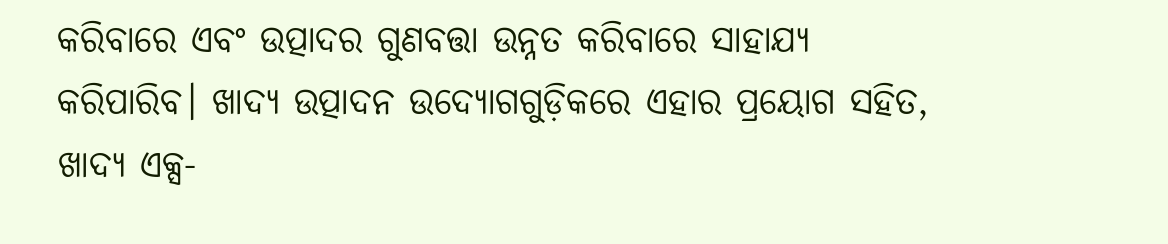କରିବାରେ ଏବଂ ଉତ୍ପାଦର ଗୁଣବତ୍ତା ଉନ୍ନତ କରିବାରେ ସାହାଯ୍ୟ କରିପାରିବ। ଖାଦ୍ୟ ଉତ୍ପାଦନ ଉଦ୍ୟୋଗଗୁଡ଼ିକରେ ଏହାର ପ୍ରୟୋଗ ସହିତ, ଖାଦ୍ୟ ଏକ୍ସ-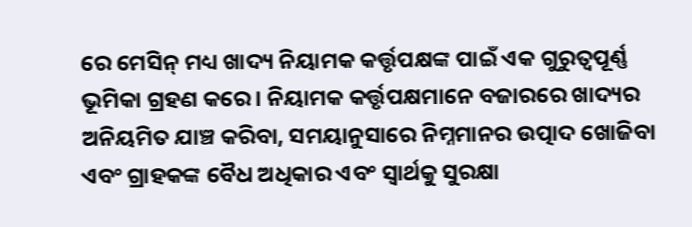ରେ ମେସିନ୍ ମଧ୍ୟ ଖାଦ୍ୟ ନିୟାମକ କର୍ତ୍ତୃପକ୍ଷଙ୍କ ପାଇଁ ଏକ ଗୁରୁତ୍ୱପୂର୍ଣ୍ଣ ଭୂମିକା ଗ୍ରହଣ କରେ। ନିୟାମକ କର୍ତ୍ତୃପକ୍ଷମାନେ ବଜାରରେ ଖାଦ୍ୟର ଅନିୟମିତ ଯାଞ୍ଚ କରିବା, ସମୟାନୁସାରେ ନିମ୍ନମାନର ଉତ୍ପାଦ ଖୋଜିବା ଏବଂ ଗ୍ରାହକଙ୍କ ବୈଧ ଅଧିକାର ଏବଂ ସ୍ୱାର୍ଥକୁ ସୁରକ୍ଷା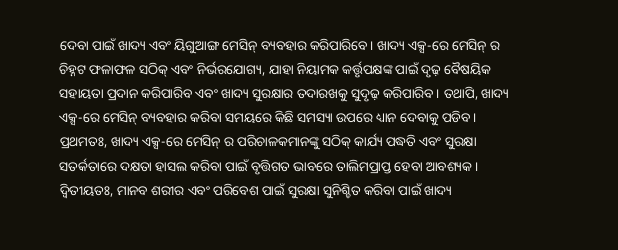ଦେବା ପାଇଁ ଖାଦ୍ୟ ଏବଂ ୟିଗୁଆଙ୍ଗ ମେସିନ୍ ବ୍ୟବହାର କରିପାରିବେ। ଖାଦ୍ୟ ଏକ୍ସ-ରେ ମେସିନ୍ ର ଚିହ୍ନଟ ଫଳାଫଳ ସଠିକ୍ ଏବଂ ନିର୍ଭରଯୋଗ୍ୟ, ଯାହା ନିୟାମକ କର୍ତ୍ତୃପକ୍ଷଙ୍କ ପାଇଁ ଦୃଢ଼ ବୈଷୟିକ ସହାୟତା ପ୍ରଦାନ କରିପାରିବ ଏବଂ ଖାଦ୍ୟ ସୁରକ୍ଷାର ତଦାରଖକୁ ସୁଦୃଢ଼ କରିପାରିବ। ତଥାପି, ଖାଦ୍ୟ ଏକ୍ସ-ରେ ମେସିନ୍ ବ୍ୟବହାର କରିବା ସମୟରେ କିଛି ସମସ୍ୟା ଉପରେ ଧ୍ୟାନ ଦେବାକୁ ପଡିବ। ପ୍ରଥମତଃ, ଖାଦ୍ୟ ଏକ୍ସ-ରେ ମେସିନ୍ ର ପରିଚାଳକମାନଙ୍କୁ ସଠିକ୍ କାର୍ଯ୍ୟ ପଦ୍ଧତି ଏବଂ ସୁରକ୍ଷା ସତର୍କତାରେ ଦକ୍ଷତା ହାସଲ କରିବା ପାଇଁ ବୃତ୍ତିଗତ ଭାବରେ ତାଲିମପ୍ରାପ୍ତ ହେବା ଆବଶ୍ୟକ। ଦ୍ୱିତୀୟତଃ, ମାନବ ଶରୀର ଏବଂ ପରିବେଶ ପାଇଁ ସୁରକ୍ଷା ସୁନିଶ୍ଚିତ କରିବା ପାଇଁ ଖାଦ୍ୟ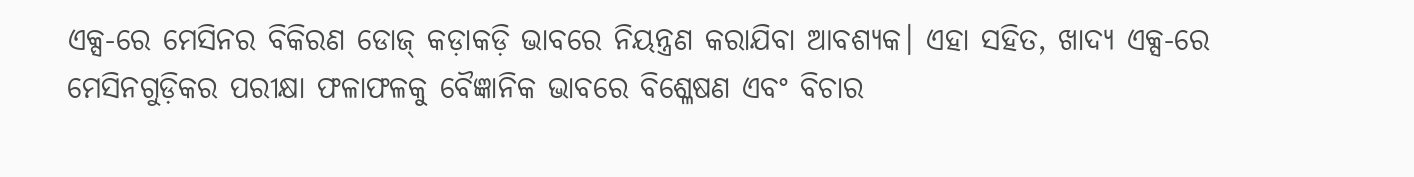ଏକ୍ସ-ରେ ମେସିନର ବିକିରଣ ଡୋଜ୍ କଡ଼ାକଡ଼ି ଭାବରେ ନିୟନ୍ତ୍ରଣ କରାଯିବା ଆବଶ୍ୟକ। ଏହା ସହିତ, ଖାଦ୍ୟ ଏକ୍ସ-ରେ ମେସିନଗୁଡ଼ିକର ପରୀକ୍ଷା ଫଳାଫଳକୁ ବୈଜ୍ଞାନିକ ଭାବରେ ବିଶ୍ଳେଷଣ ଏବଂ ବିଚାର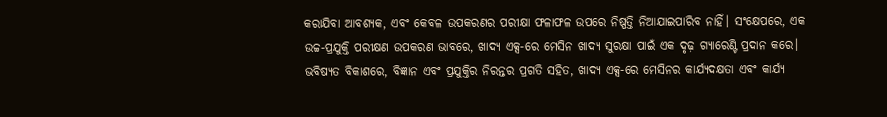କରାଯିବା ଆବଶ୍ୟକ, ଏବଂ କେବଳ ଉପକରଣର ପରୀକ୍ଷା ଫଳାଫଳ ଉପରେ ନିଷ୍ପତ୍ତି ନିଆଯାଇପାରିବ ନାହିଁ। ସଂକ୍ଷେପରେ, ଏକ ଉଚ୍ଚ-ପ୍ରଯୁକ୍ତି ପରୀକ୍ଷଣ ଉପକରଣ ଭାବରେ, ଖାଦ୍ୟ ଏକ୍ସ-ରେ ମେସିନ ଖାଦ୍ୟ ସୁରକ୍ଷା ପାଇଁ ଏକ ଦୃଢ଼ ଗ୍ୟାରେଣ୍ଟି ପ୍ରଦାନ କରେ। ଭବିଷ୍ୟତ ବିକାଶରେ, ବିଜ୍ଞାନ ଏବଂ ପ୍ରଯୁକ୍ତିର ନିରନ୍ତର ପ୍ରଗତି ସହିତ, ଖାଦ୍ୟ ଏକ୍ସ-ରେ ମେସିନର କାର୍ଯ୍ୟଦକ୍ଷତା ଏବଂ କାର୍ଯ୍ୟ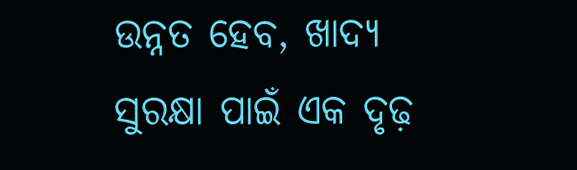ଉନ୍ନତ ହେବ, ଖାଦ୍ୟ ସୁରକ୍ଷା ପାଇଁ ଏକ ଦୃଢ଼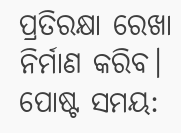ପ୍ରତିରକ୍ଷା ରେଖା ନିର୍ମାଣ କରିବ।
ପୋଷ୍ଟ ସମୟ: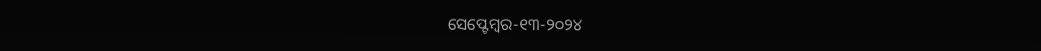ସେପ୍ଟେମ୍ବର-୧୩-୨୦୨୪